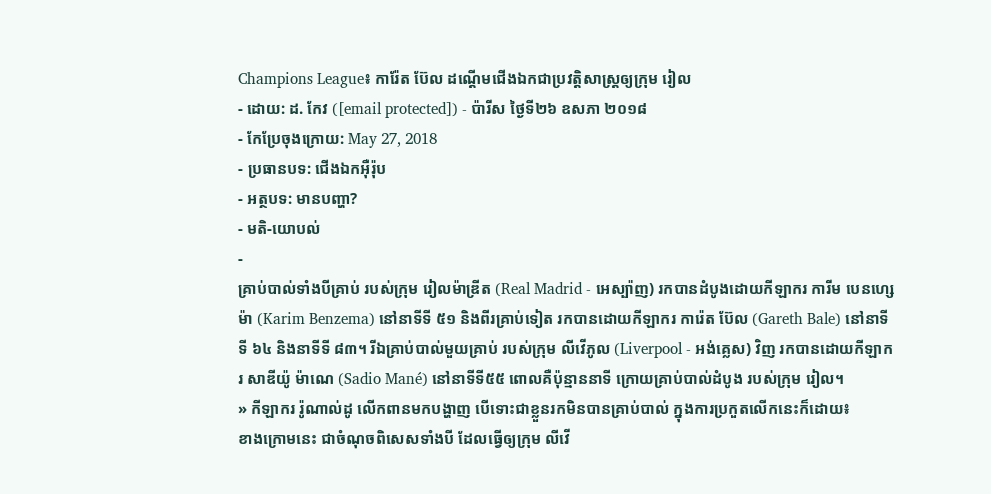Champions League៖ ការ៉ែត ប៊ែល ដណ្ដើមជើងឯកជាប្រវត្តិសាស្ត្រឲ្យក្រុម រៀល
- ដោយ: ដ. កែវ ([email protected]) - ប៉ារីស ថ្ងៃទី២៦ ឧសភា ២០១៨
- កែប្រែចុងក្រោយ: May 27, 2018
- ប្រធានបទ: ជើងឯកអ៊ឺរ៉ុប
- អត្ថបទ: មានបញ្ហា?
- មតិ-យោបល់
-
គ្រាប់បាល់ទាំងបីគ្រាប់ របស់ក្រុម រៀលម៉ាឌ្រីត (Real Madrid - អេស្ប៉ាញ) រកបានដំបូងដោយកីឡាករ ការីម បេនហ្សេម៉ា (Karim Benzema) នៅនាទីទី ៥១ និងពីរគ្រាប់ទៀត រកបានដោយកីឡាករ ការ៉េត ប៊ែល (Gareth Bale) នៅនាទីទី ៦៤ និងនាទីទី ៨៣។ រីឯគ្រាប់បាល់មួយគ្រាប់ របស់ក្រុម លីវើភូល (Liverpool - អង់គ្លេស) វិញ រកបានដោយកីឡាករ សាឌីយ៉ូ ម៉ាណេ (Sadio Mané) នៅនាទីទី៥៥ ពោលគឺប៉ុន្មាននាទី ក្រោយគ្រាប់បាល់ដំបូង របស់ក្រុម រៀល។
» កីឡាករ រ៉ូណាល់ដូ លើកពានមកបង្ហាញ បើទោះជាខ្លួនរកមិនបានគ្រាប់បាល់ ក្នុងការប្រកួតលើកនេះក៏ដោយ៖
ខាងក្រោមនេះ ជាចំណុចពិសេសទាំងបី ដែលធ្វើឲ្យក្រុម លីវើ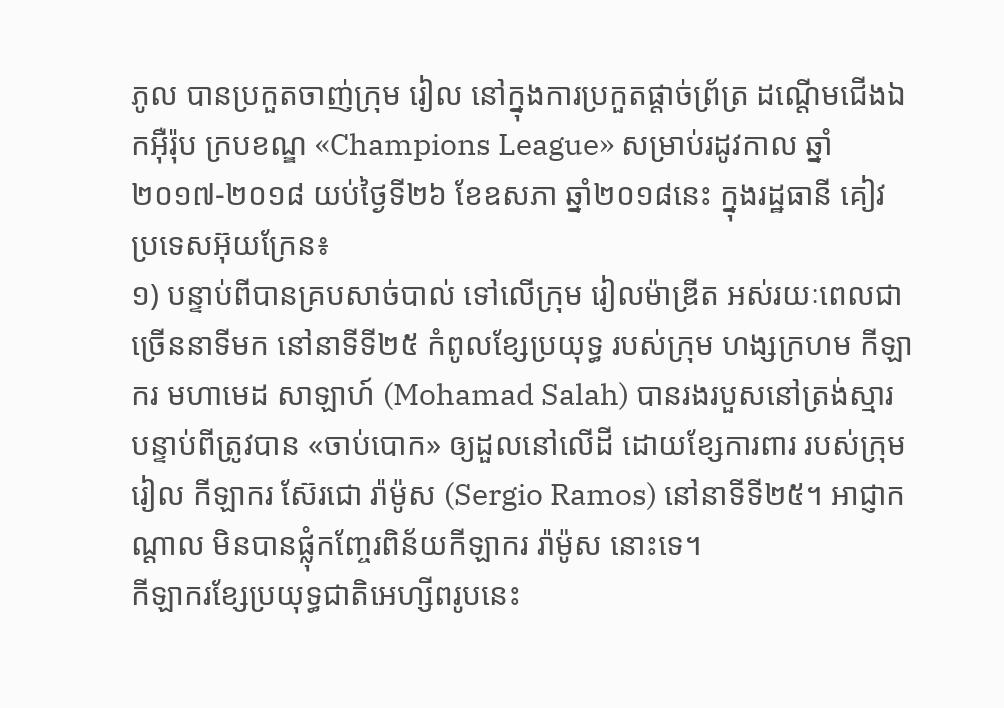ភូល បានប្រកួតចាញ់ក្រុម រៀល នៅក្នុងការប្រកួតផ្ដាច់ព្រ័ត្រ ដណ្ដើមជើងឯកអ៊ឺរ៉ុប ក្របខណ្ឌ «Champions League» សម្រាប់រដូវកាល ឆ្នាំ២០១៧-២០១៨ យប់ថ្ងៃទី២៦ ខែឧសភា ឆ្នាំ២០១៨នេះ ក្នុងរដ្ឋធានី គៀវ ប្រទេសអ៊ុយក្រែន៖
១) បន្ទាប់ពីបានគ្របសាច់បាល់ ទៅលើក្រុម រៀលម៉ាឌ្រីត អស់រយៈពេលជាច្រើននាទីមក នៅនាទីទី២៥ កំពូលខ្សែប្រយុទ្ធ របស់ក្រុម ហង្សក្រហម កីឡាករ មហាមេដ សាឡាហ៍ (Mohamad Salah) បានរងរបួសនៅត្រង់ស្មារ បន្ទាប់ពីត្រូវបាន «ចាប់បោក» ឲ្យដួលនៅលើដី ដោយខ្សែការពារ របស់ក្រុម រៀល កីឡាករ ស៊ែរជោ រ៉ាម៉ូស (Sergio Ramos) នៅនាទីទី២៥។ អាជ្ញាកណ្ដាល មិនបានផ្លុំកញ្ចែរពិន័យកីឡាករ រ៉ាម៉ូស នោះទេ។
កីឡាករខ្សែប្រយុទ្ធជាតិអេហ្សីពរូបនេះ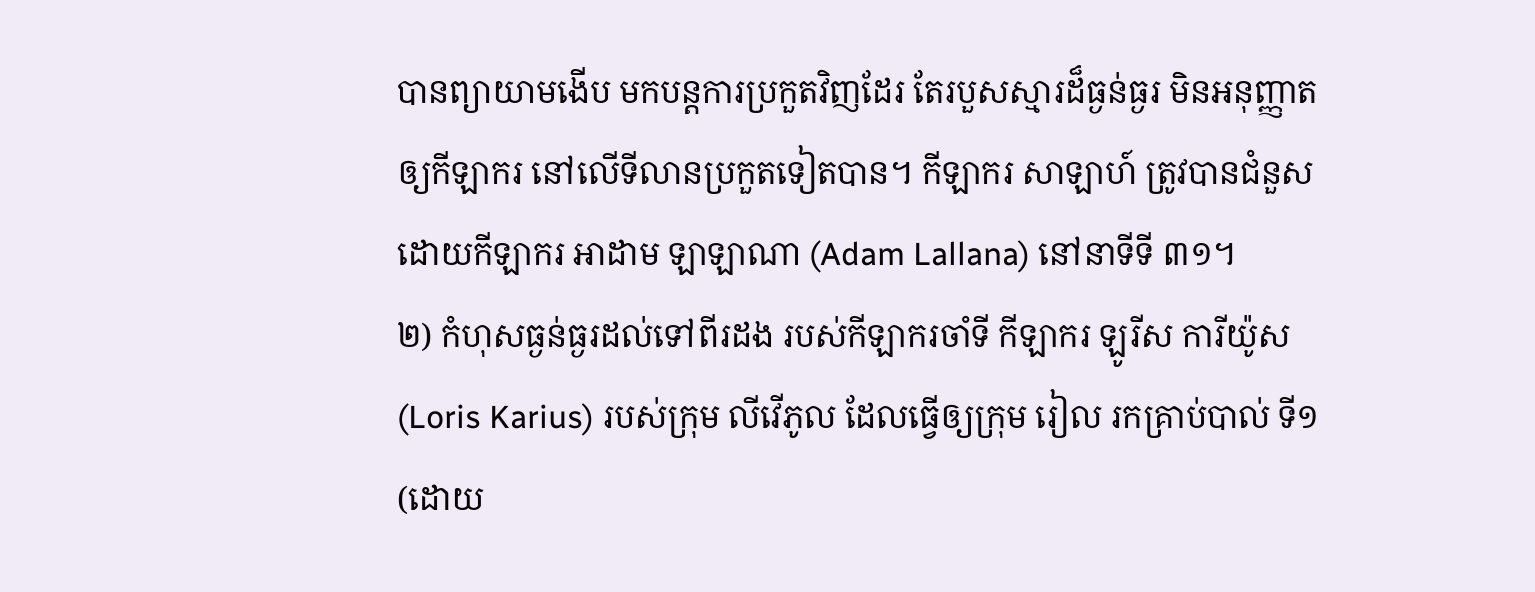បានព្យាយាមងើប មកបន្តការប្រកួតវិញដែរ តែរបួសស្មារដ៏ធ្ងន់ធ្ងរ មិនអនុញ្ញាតឲ្យកីឡាករ នៅលើទីលានប្រកួតទៀតបាន។ កីឡាករ សាឡាហ៍ ត្រូវបានជំនួសដោយកីឡាករ អាដាម ឡាឡាណា (Adam Lallana) នៅនាទីទី ៣១។
២) កំហុសធ្ងន់ធ្ងរដល់ទៅពីរដង របស់កីឡាករចាំទី កីឡាករ ឡូរីស ការីយ៉ូស (Loris Karius) របស់ក្រុម លីវើភូល ដែលធ្វើឲ្យក្រុម រៀល រកគ្រាប់បាល់ ទី១ (ដោយ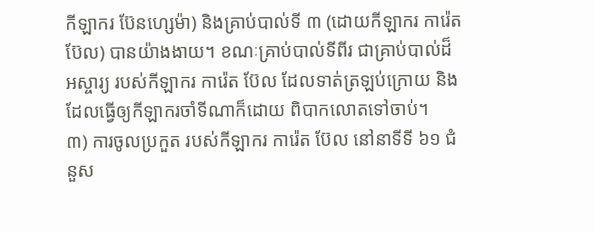កីឡាករ ប៊ែនហ្សេម៉ា) និងគ្រាប់បាល់ទី ៣ (ដោយកីឡាករ ការ៉េត ប៊ែល) បានយ៉ាងងាយ។ ខណៈគ្រាប់បាល់ទីពីរ ជាគ្រាប់បាល់ដ៏អស្ចារ្យ របស់កីឡាករ ការ៉េត ប៊ែល ដែលទាត់ត្រឡប់ក្រោយ និងដែលធ្វើឲ្យកីឡាករចាំទីណាក៏ដោយ ពិបាកលោតទៅចាប់។
៣) ការចូលប្រកួត របស់កីឡាករ ការ៉េត ប៊ែល នៅនាទីទី ៦១ ជំនួស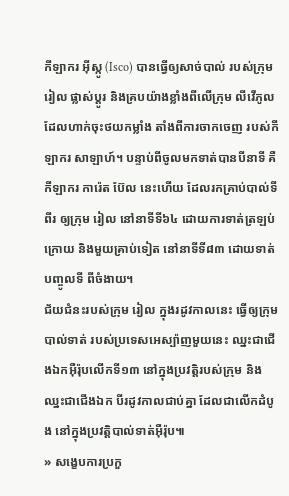កីឡាករ អ៊ីស្កូ (Isco) បានធ្វើឲ្យសាច់បាល់ របស់ក្រុម រៀល ផ្លាស់ប្ដូរ និងគ្របយ៉ាងខ្លាំងពីលើក្រុម លីវើភូល ដែលហាក់ចុះថយកម្លាំង តាំងពីការចាកចេញ របស់កីឡាករ សាឡាហ៍។ បន្ទាប់ពីចូលមកទាត់បានបីនាទី គឺកីឡាករ ការ៉េត ប៊ែល នេះហើយ ដែលរកគ្រាប់បាល់ទីពីរ ឲ្យក្រុម រៀល នៅនាទីទី៦៤ ដោយការទាត់ត្រឡប់ក្រោយ និងមួយគ្រាប់ទៀត នៅនាទីទី៨៣ ដោយទាត់បញ្ចូលទី ពីចំងាយ។
ជ័យជំនះរបស់ក្រុម រៀល ក្នុងរដូវកាលនេះ ធ្វើឲ្យក្រុមបាល់ទាត់ របស់ប្រទេសអេស្ប៉ាញមួយនេះ ឈ្នះជាជើងឯកអ៊ឺរ៉ុបលើកទី១៣ នៅក្នុងប្រវត្តិរបស់ក្រុម និងឈ្នះជាជើងឯក បីរដូវកាលជាប់គ្នា ដែលជាលើកដំបូង នៅក្នុងប្រវត្តិបាល់ទាត់អ៊ឺរ៉ុប៕
» សង្ខេបការប្រកួ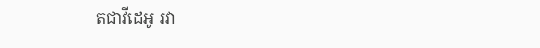តជាវីដេអូ រវា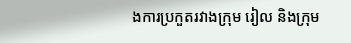ងការប្រកួតរវាងក្រុម រៀល និងក្រុម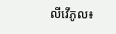លីវើភូល៖